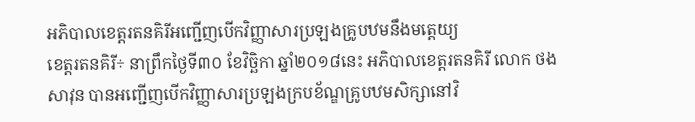អភិបាលខេត្តរតនគិរីអញ្ជើញបើកវិញ្ញាសារប្រឡងគ្រូបឋមនឹងមត្តេយ្យ
ខេត្តរតនគិរី÷ នាព្រឹកថ្ងៃទី៣០ ខែវិច្ឆិកា ឆ្នាំ២០១៨នេះ អភិបាលខេត្តរតនគិរី លោក ថង សាវុន បានអញ្ជើញបើកវិញ្ញាសារប្រឡងក្របខ័ណ្ឌគ្រូបឋមសិក្សានៅវិ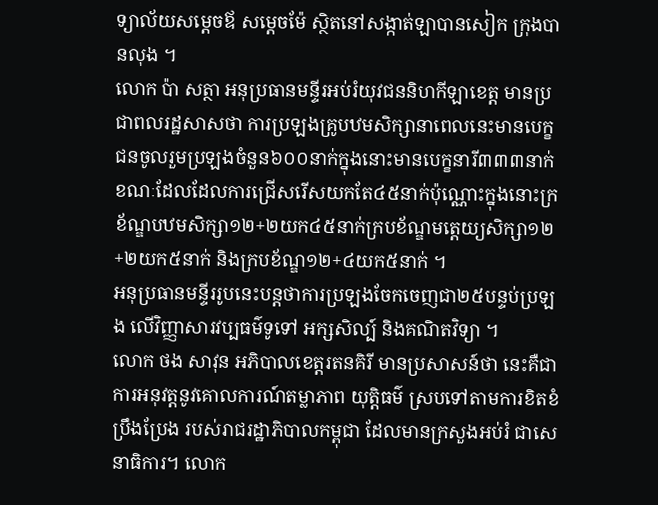ទ្យាល័យសម្តេចឪ សម្តេចម៉ែ ស្ថិតនៅសង្កាត់ឡាបានសៀក ក្រុងបានលុង ។
លោក ប៉ា សត្ថា អនុប្រធានមន្ទីរអប់រំយុវជននិហកីឡាខេត្ត មានប្រជាពលរដ្ឋសាសថា ការប្រឡងគ្រូបឋមសិក្សានាពេលនេះមានបេក្ខជនចូលរួមប្រឡងចំនួន៦០០នាក់ក្នុងនោះមានបេក្ខនារី៣៣៣នាក់ ខណៈដែលដែលការជ្រើសរើសយកតែ៤៥នាក់ប៉ុណ្ណោះក្នុងនោះក្រខ័ណ្ឌបឋមសិក្សា១២+២យក៤៥នាក់ក្របខ័ណ្ឌមត្តេយ្យសិក្សា១២+២យក៥នាក់ និងក្របខ័ណ្ឌ១២+៤យក៥នាក់ ។
អនុប្រធានមន្ទីររូបនេះបន្តថាការប្រឡងចែកចេញជា២៥បន្ទប់ប្រឡង លើវិញ្ញាសារវប្បធម៌ទូទៅ អក្សសិល្ប៍ និងគណិតវិទ្យា ។
លោក ថង សាវុន អភិបាលខេត្តរតនគិរី មានប្រសាសន៍ថា នេះគឺជាការអនុវត្តនូវគោលការណ៍តម្លាភាព យុត្តិធម៌ ស្របទៅតាមការខិតខំប្រឹងប្រែង របស់រាជរដ្ឋាភិបាលកម្ពុជា ដែលមានក្រសួងអប់រំ ជាសេនាធិការ។ លោក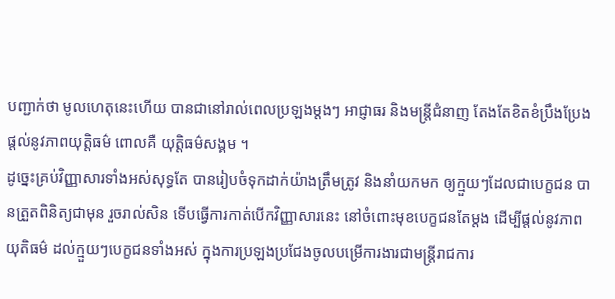បញ្ជាក់ថា មូលហេតុនេះហើយ បានជានៅរាល់ពេលប្រឡងម្ដងៗ អាជ្ញាធរ និងមន្ត្រីជំនាញ តែងតែខិតខំប្រឹងប្រែង ផ្ដល់នូវភាពយុត្តិធម៌ ពោលគឺ យុត្តិធម៌សង្គម ។
ដូច្នេះគ្រប់វិញ្ញាសារទាំងអស់សុទ្ធតែ បានរៀបចំទុកដាក់យ៉ាងត្រឹមត្រូវ និងនាំយកមក ឲ្យក្មួយៗដែលជាបេក្ខជន បានត្រួតពិនិត្យជាមុន រួចរាល់សិន ទើបធ្វើការកាត់បើកវិញ្ញាសារនេះ នៅចំពោះមុខបេក្ខជនតែម្តង ដើម្បីផ្តល់នូវភាពយុតិធម៌ ដល់ក្មួយៗបេក្ខជនទាំងអស់ ក្នុងការប្រឡងប្រជែងចូលបម្រើការងារជាមន្ត្រីរាជការ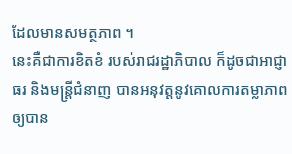ដែលមានសមត្ថភាព ។
នេះគឺជាការខិតខំ របស់រាជរដ្ឋាភិបាល ក៏ដូចជាអាជ្ញាធរ និងមន្ត្រីជំនាញ បានអនុវត្តនូវគោលការតម្លាភាព ឲ្យបាន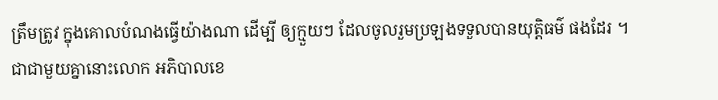ត្រឹមត្រូវ ក្នុងគោលបំណងធ្វើយ៉ាងណា ដើម្បី ឲ្យក្មួយៗ ដែលចូលរួមប្រឡងទទួលបានយុត្តិធម៌ ផងដែរ ។
ជាជាមួយគ្នានោះលោក អភិបាលខេ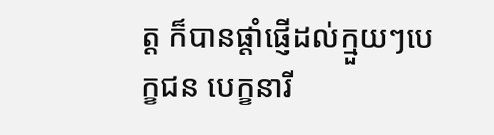ត្ត ក៏បានផ្តាំផ្ញើដល់ក្មួយៗបេក្ខជន បេក្ខនារី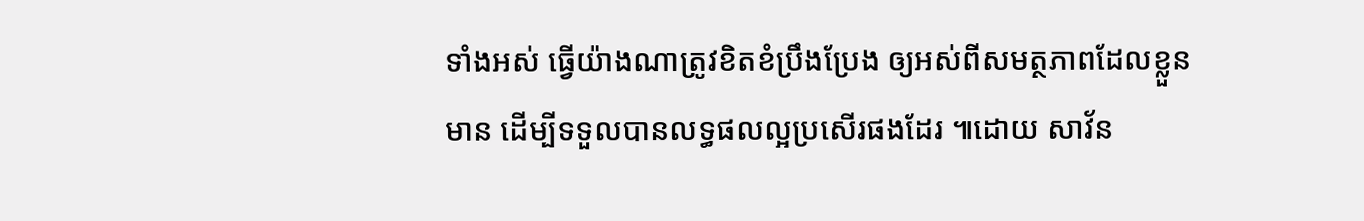ទាំងអស់ ធ្វើយ៉ាងណាត្រូវខិតខំប្រឹងប្រែង ឲ្យអស់ពីសមត្ថភាពដែលខ្លួនមាន ដើម្បីទទួលបានលទ្ធផលល្អប្រសើរផងដែរ ៕ដោយ សាវ័ន